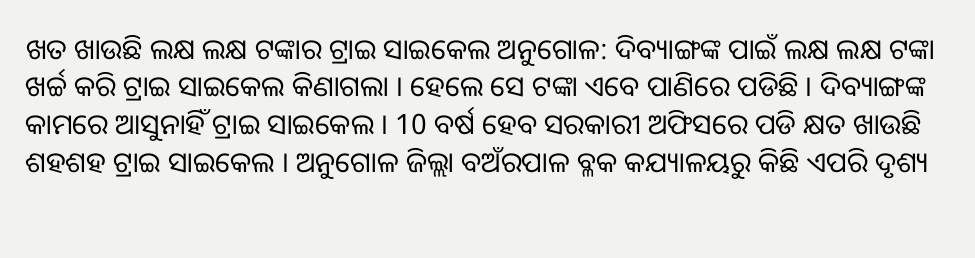ଖତ ଖାଉଛି ଲକ୍ଷ ଲକ୍ଷ ଟଙ୍କାର ଟ୍ରାଇ ସାଇକେଲ ଅନୁଗୋଳ: ଦିବ୍ୟାଙ୍ଗଙ୍କ ପାଇଁ ଲକ୍ଷ ଲକ୍ଷ ଟଙ୍କା ଖର୍ଚ୍ଚ କରି ଟ୍ରାଇ ସାଇକେଲ କିଣାଗଲା । ହେଲେ ସେ ଟଙ୍କା ଏବେ ପାଣିରେ ପଡିଛି । ଦିବ୍ୟାଙ୍ଗଙ୍କ କାମରେ ଆସୁନାହିଁ ଟ୍ରାଇ ସାଇକେଲ । 10 ବର୍ଷ ହେବ ସରକାରୀ ଅଫିସରେ ପଡି କ୍ଷତ ଖାଉଛି ଶହଶହ ଟ୍ରାଇ ସାଇକେଲ । ଅନୁଗୋଳ ଜିଲ୍ଲା ବଅଁରପାଳ ବ୍ଳକ କଯ୍ୟାଳୟରୁ କିଛି ଏପରି ଦୃଶ୍ୟ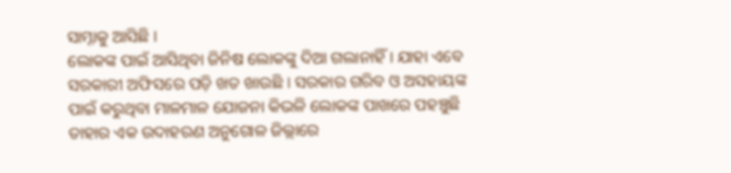ସାମ୍ନାକୁ ଆସିଛି ।
ଲୋକଙ୍କ ପାଇଁ ଆସିଥିବା ଜିନିଷ ଲୋକଙ୍କୁ ଦିଆ ଗଲାନାହିଁ । ଯାହା ଏବେ ସରକାରୀ ଅଫିସରେ ପଡ଼ି ଖତ ଖାଉଛି । ସରକାର ଗରିବ ଓ ଅସହାୟଙ୍କ ପାଇଁ କରୁଥିବା ମାଳମାଳ ଯୋଜନା କିଭଳି ଲୋକଙ୍କ ପାଖରେ ପହଞ୍ଚୁଛି ତାହାର ଏକ ଉଦାହରଣ ଅନୁଗୋଳ ଜିଲ୍ଲାରେ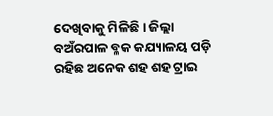ଦେଖିବାକୁ ମିଳିଛି । ଜିଲ୍ଲା ବଅଁରପାଳ ବ୍ଳକ କଯ୍ୟାଳୟ ପଡ଼ି ରହିଛ ଅନେକ ଶହ ଶହ ଟ୍ରାଇ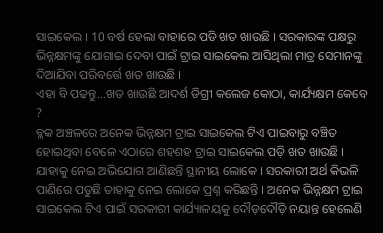ସାଇକେଲ । 10 ବର୍ଷ ହେଲା ବାହାରେ ପଡି ଖତ ଖାଉଛି । ସରକାରଙ୍କ ପକ୍ଷରୁ ଭିନ୍ନକ୍ଷମଙ୍କୁ ଯୋଗାଇ ଦେବା ପାଇଁ ଟ୍ରାଇ ସାଇକେଲ ଆସିଥିଲା ମାତ୍ର ସେମାନଙ୍କୁ ଦିଆଯିବା ପରିବର୍ତ୍ତେ ଖତ ଖାଉଛି ।
ଏହା ବି ପଢନ୍ତୁ...ଖତ ଖାଉଛି ଆଦର୍ଶ ଡିଗ୍ରୀ କଲେଜ କୋଠା, କାର୍ଯ୍ୟକ୍ଷମ କେବେ ?
ବ୍ଳକ ଅଞ୍ଚଳରେ ଅନେକ ଭିନ୍ନକ୍ଷମ ଟ୍ରାଇ ସାଇକେଲ ଟିଏ ପାଇବାରୁ ବଞ୍ଚିତ ହୋଇଥିବା ବେଳେ ଏଠାରେ ଶହଶହ ଟ୍ରାଇ ସାଇକେଲ ପଡ଼ି ଖତ ଖାଉଛି । ଯାହାକୁ ନେଇ ଅଭିଯୋଗ ଆଣିଛନ୍ତି ସ୍ଥାନୀୟ ଲୋକେ । ସରକାରୀ ଅର୍ଥ କିଭଳି ପାଣିରେ ପଡୁଛି ତାହାକୁ ନେଇ ଲୋକେ ପ୍ରଶ୍ନ କରିଛନ୍ତି । ଅନେକ ଭିନ୍ନକ୍ଷମ ଟ୍ରାଇ ସାଇକେଲ ଟିଏ ପାଇଁ ସରକାରୀ କାର୍ଯ୍ୟାଳୟକୁ ଦୌଡ଼ଦୌଡ଼ି ନୟାନ୍ତ ହେଲେଣି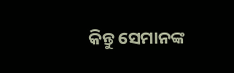କିନ୍ତୁ ସେମାନଙ୍କ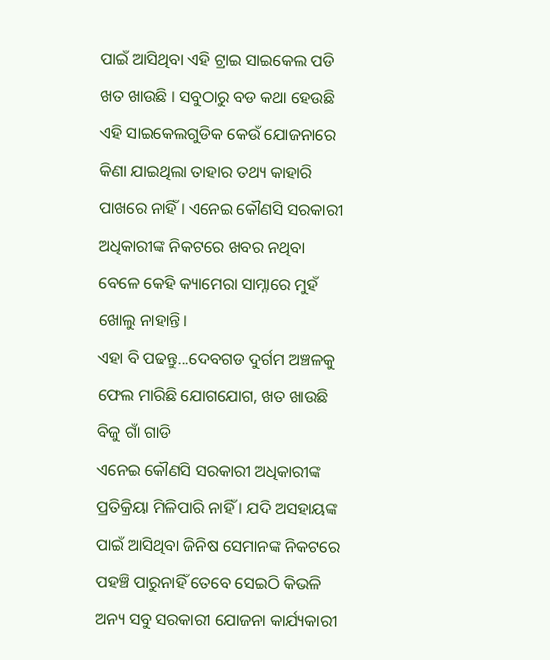ପାଇଁ ଆସିଥିବା ଏହି ଟ୍ରାଇ ସାଇକେଲ ପଡି ଖତ ଖାଉଛି । ସବୁଠାରୁ ବଡ କଥା ହେଉଛି ଏହି ସାଇକେଲଗୁଡିକ କେଉଁ ଯୋଜନାରେ କିଣା ଯାଇଥିଲା ତାହାର ତଥ୍ୟ କାହାରି ପାଖରେ ନାହିଁ । ଏନେଇ କୌଣସି ସରକାରୀ ଅଧିକାରୀଙ୍କ ନିକଟରେ ଖବର ନଥିବା ବେଳେ କେହି କ୍ୟାମେରା ସାମ୍ନାରେ ମୁହଁ ଖୋଲୁ ନାହାନ୍ତି।
ଏହା ବି ପଢନ୍ତୁ...ଦେବଗଡ ଦୁର୍ଗମ ଅଞ୍ଚଳକୁ ଫେଲ ମାରିଛି ଯୋଗଯୋଗ, ଖତ ଖାଉଛି ବିଜୁ ଗାଁ ଗାଡି
ଏନେଇ କୌଣସି ସରକାରୀ ଅଧିକାରୀଙ୍କ ପ୍ରତିକ୍ରିୟା ମିଳିପାରି ନାହିଁ । ଯଦି ଅସହାୟଙ୍କ ପାଇଁ ଆସିଥିବା ଜିନିଷ ସେମାନଙ୍କ ନିକଟରେ ପହଞ୍ଚି ପାରୁନାହିଁ ତେବେ ସେଇଠି କିଭଳି ଅନ୍ୟ ସବୁ ସରକାରୀ ଯୋଜନା କାର୍ଯ୍ୟକାରୀ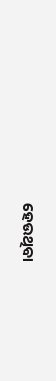ହେଉଥିବା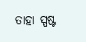ତାହା ସ୍ପଷ୍ଟ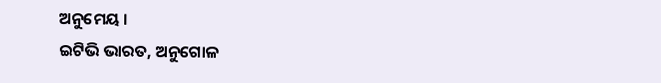ଅନୁମେୟ ।
ଇଟିଭି ଭାରତ, ଅନୁଗୋଳ